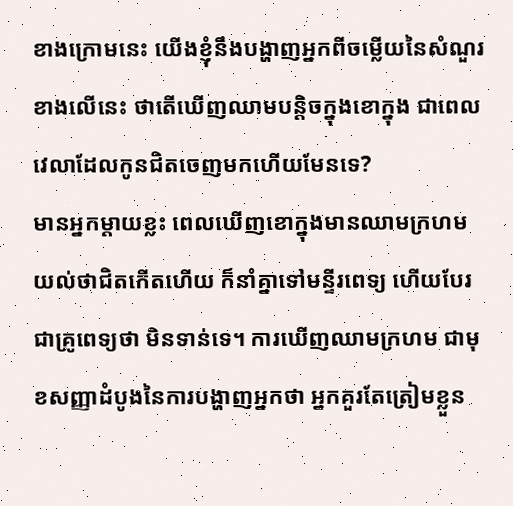ខាងក្រោមនេះ យើងខ្ញុំនឹងបង្ហាញអ្នកពីចម្លើយនៃសំណួរខាងលើនេះ ថាតើឃើញឈាមបន្តិចក្នុងខោក្នុង ជាពេលវេលាដែលកូនជិតចេញមកហើយមែនទេ?
មានអ្នកម្តាយខ្លះ ពេលឃើញខោក្នុងមានឈាមក្រហម យល់ថាជិតកើតហើយ ក៏នាំគ្នាទៅមន្ទីរពេទ្យ ហើយបែរជាគ្រូពេទ្យថា មិនទាន់ទេ។ ការឃើញឈាមក្រហម ជាមុខសញ្ញាដំបូងនៃការបង្ហាញអ្នកថា អ្នកគួរតែត្រៀមខ្លួន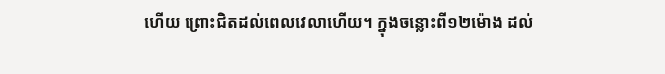ហើយ ព្រោះជិតដល់ពេលវេលាហើយ។ ក្នុងចន្លោះពី១២ម៉ោង ដល់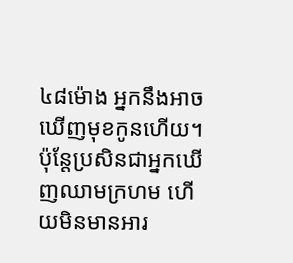៤៨ម៉ោង អ្នកនឹងអាចឃើញមុខកូនហើយ។ ប៉ុន្តែប្រសិនជាអ្នកឃើញឈាមក្រហម ហើយមិនមានអារ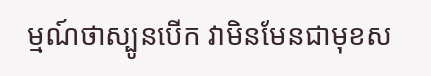ម្មណ៍ថាស្បូនបើក វាមិនមែនជាមុខស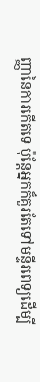ញ្ញានៃការកើតទេ ប៉ុន្តែអ្នកក៏គួរតែទៅមន្ទីរពេទ្យដើម្បី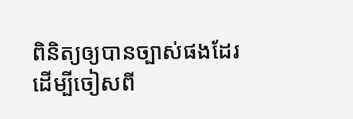ពិនិត្យឲ្យបានច្បាស់ផងដែរ ដើម្បីចៀសពី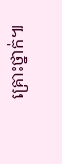គ្រោះថ្នាក់៕